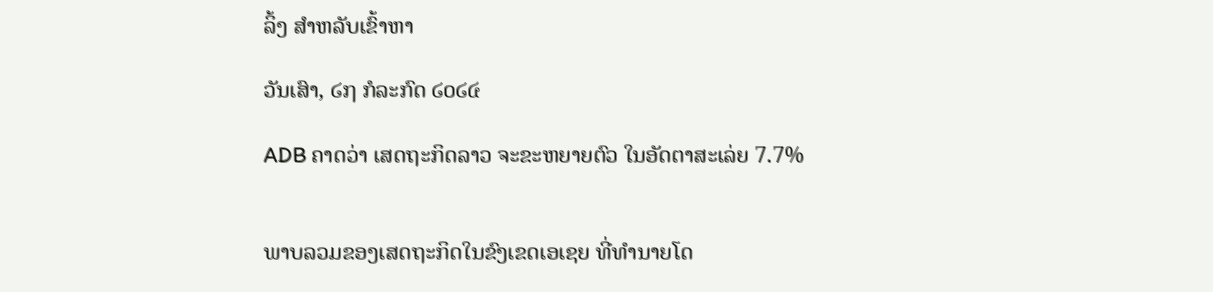ລິ້ງ ສຳຫລັບເຂົ້າຫາ

ວັນເສົາ, ໒໗ ກໍລະກົດ ໒໐໒໔

ADB ຄາດວ່າ ເສດຖະກິດລາວ ຈະຂະຫຍາຍຕົວ ໃນອັດຕາສະເລ່ຍ 7.7%


ພາບລວມຂອງເສດຖະກິດໃນຂົງເຂດເອເຊຍ ທີ່ທໍານາຍໂດ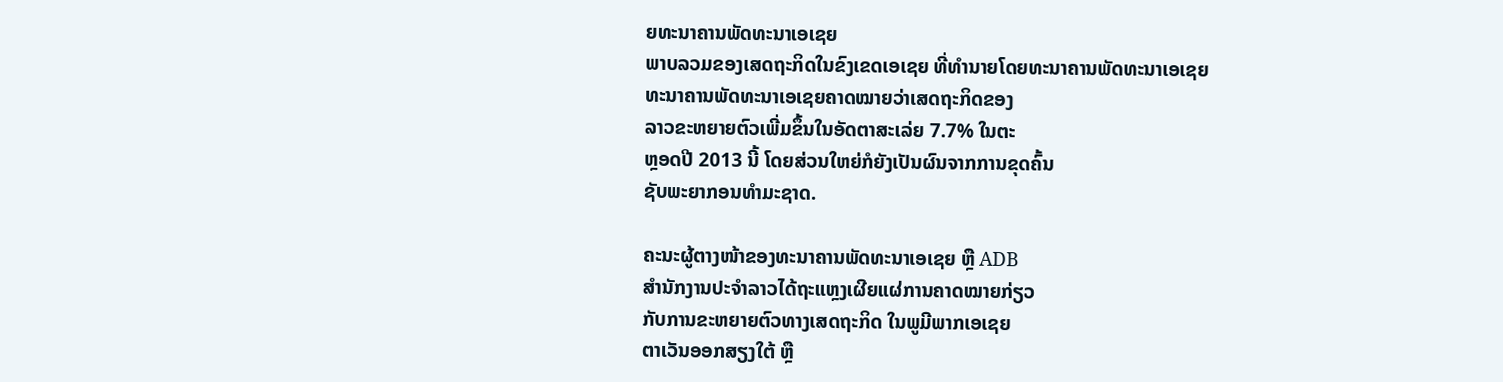ຍທະນາຄານພັດທະນາເອເຊຍ
ພາບລວມຂອງເສດຖະກິດໃນຂົງເຂດເອເຊຍ ທີ່ທໍານາຍໂດຍທະນາຄານພັດທະນາເອເຊຍ
ທະນາຄານພັດທະນາເອເຊຍຄາດໝາຍວ່າເສດຖະກິດຂອງ
ລາວຂະຫຍາຍຕົວເພີ່ມຂຶ້ນໃນອັດຕາສະເລ່ຍ 7.7% ໃນຕະ
ຫຼອດປີ 2013 ນີ້ ໂດຍສ່ວນໃຫຍ່ກໍຍັງເປັນຜົນຈາກການຂຸດຄົ້ນ
ຊັບພະຍາກອນທໍາມະຊາດ.

ຄະນະຜູ້ຕາງໜ້າຂອງທະນາຄານພັດທະນາເອເຊຍ ຫຼື ADB
ສໍານັກງານປະຈໍາລາວໄດ້ຖະແຫຼງເຜີຍແຜ່ການຄາດໝາຍກ່ຽວ
ກັບການຂະຫຍາຍຕົວທາງເສດຖະກິດ ໃນພູມີພາກເອເຊຍ
ຕາເວັນອອກສຽງໃຕ້ ຫຼື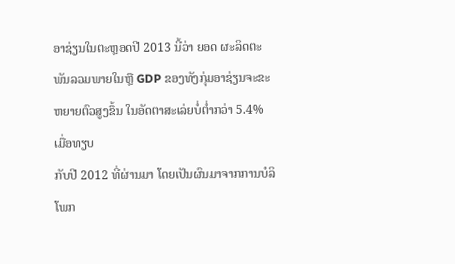ອາຊ່ຽນໃນຕະຫຼອດປີ 2013 ນີ້ວ່າ ຍອດ ຜະລິດຕະພັນລວມພາຍໃນຫຼື GDP ຂອງທັງກຸ່ມອາຊ່ຽນຈະຂະ
ຫຍາຍຕົວສູງຂຶ້ນ ໃນອັດຕາສະເລ່ຍບໍ່ຕໍ່າກວ່າ 5.4% ເມື່ອທຽບ
ກັບປີ 2012 ທີ່ຜ່ານມາ ໂດຍເປັນຜົນມາຈາກການບໍລິໂພກ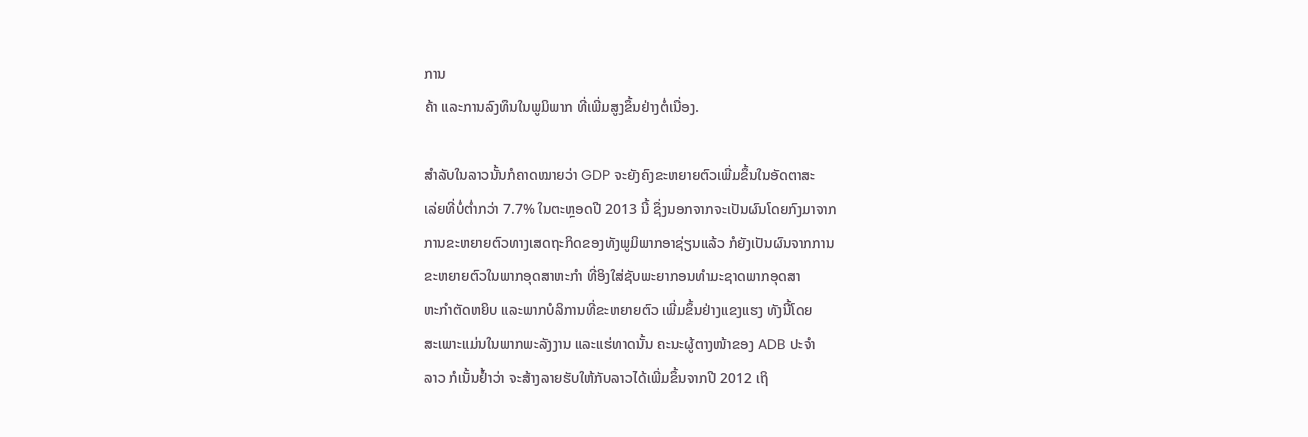ການ
ຄ້າ ແລະການລົງທຶນໃນພູມິພາກ ທີ່ເພີ່ມສູງຂຶ້ນຢ່າງຕໍ່ເນື່ອງ.

ສໍາລັບໃນລາວນັ້ນກໍຄາດໝາຍວ່າ GDP ຈະຍັງຄົງຂະຫຍາຍຕົວເພີ່ມຂຶ້ນໃນອັດຕາສະ
ເລ່ຍທີ່ບໍ່ຕໍ່າກວ່າ 7.7% ໃນຕະຫຼອດປີ 2013 ນີ້ ຊຶ່ງນອກຈາກຈະເປັນຜົນໂດຍກົງມາຈາກ
ການຂະຫຍາຍຕົວທາງເສດຖະກິດຂອງທັງພູມິພາກອາຊ່ຽນແລ້ວ ກໍຍັງເປັນຜົນຈາກການ
ຂະຫຍາຍຕົວໃນພາກອຸດສາຫະກໍາ ທີ່ອິງໃສ່ຊັບພະຍາກອນທໍາມະຊາດພາກອຸດສາ
ຫະກໍາຕັດຫຍິບ ແລະພາກບໍລິການທີ່ຂະຫຍາຍຕົວ ເພີ່ມຂຶ້ນຢ່າງແຂງແຮງ ທັງນີ້ໂດຍ
ສະເພາະແມ່ນໃນພາກພະລັງງານ ແລະແຮ່ທາດນັ້ນ ຄະນະຜູ້ຕາງໜ້າຂອງ ADB ປະຈໍາ
ລາວ ກໍເນັ້ນຢໍ້າວ່າ ຈະສ້າງລາຍຮັບໃຫ້ກັບລາວໄດ້ເພີ່ມຂຶ້ນຈາກປີ 2012 ເຖິ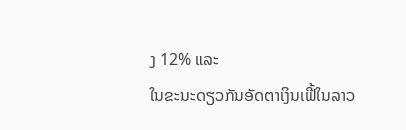ງ 12% ແລະ
ໃນຂະນະດຽວກັນອັດຕາເງິນເຟີ້ໃນລາວ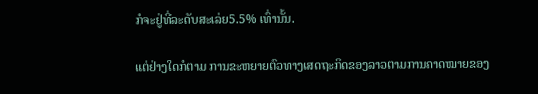ກໍຈະຢູ່ທີ່ລະດັບສະເລ່ຍ5.5% ເທົ່ານັ້ນ.

ແຕ່ຢ່າງໃດກໍຕາມ ການຂະຫຍາຍຕົວທາງເສດຖະກິດຂອງລາວຕາມການຄາດໝາຍຂອງ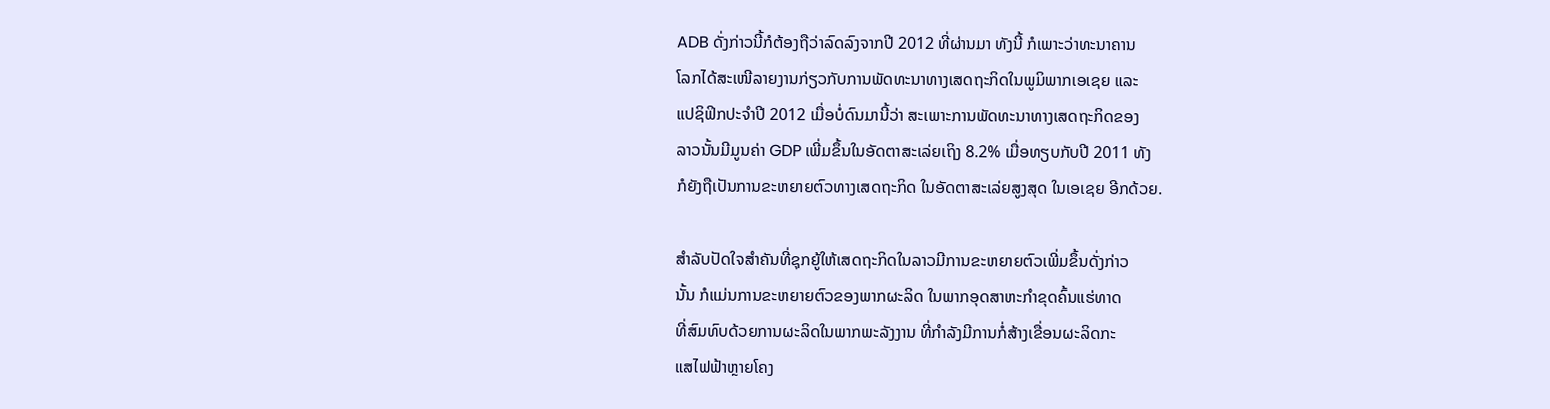ADB ດັ່ງກ່າວນີ້ກໍຕ້ອງຖືວ່າລົດລົງຈາກປີ 2012 ທີ່ຜ່ານມາ ທັງນີ້ ກໍເພາະວ່າທະນາຄານ
ໂລກໄດ້ສະເໜີລາຍງານກ່ຽວກັບການພັດທະນາທາງເສດຖະກິດໃນພູມິພາກເອເຊຍ ແລະ
ແປຊິຟິກປະຈໍາປີ 2012 ເມື່ອບໍ່ດົນມານີ້ວ່າ ສະເພາະການພັດທະນາທາງເສດຖະກິດຂອງ
ລາວນັ້ນມີມູນຄ່າ GDP ເພີ່ມຂຶ້ນໃນອັດຕາສະເລ່ຍເຖິງ 8.2% ເມື່ອທຽບກັບປີ 2011 ທັງ
ກໍຍັງຖືເປັນການຂະຫຍາຍຕົວທາງເສດຖະກິດ ໃນອັດຕາສະເລ່ຍສູງສຸດ ໃນເອເຊຍ ອີກດ້ວຍ.

ສໍາລັບປັດໃຈສໍາຄັນທີ່ຊຸກຍູ້ໃຫ້ເສດຖະກິດໃນລາວມີການຂະຫຍາຍຕົວເພີ່ມຂຶ້ນດັ່ງກ່າວ
ນັ້ນ ກໍແມ່ນການຂະຫຍາຍຕົວຂອງພາກຜະລິດ ໃນພາກອຸດສາຫະກໍາຂຸດຄົ້ນແຮ່ທາດ
ທີ່ສົມທົບດ້ວຍການຜະລິດໃນພາກພະລັງງານ ທີ່ກໍາລັງມີການກໍ່ສ້າງເຂື່ອນຜະລິດກະ
ແສໄຟຟ້າຫຼາຍໂຄງ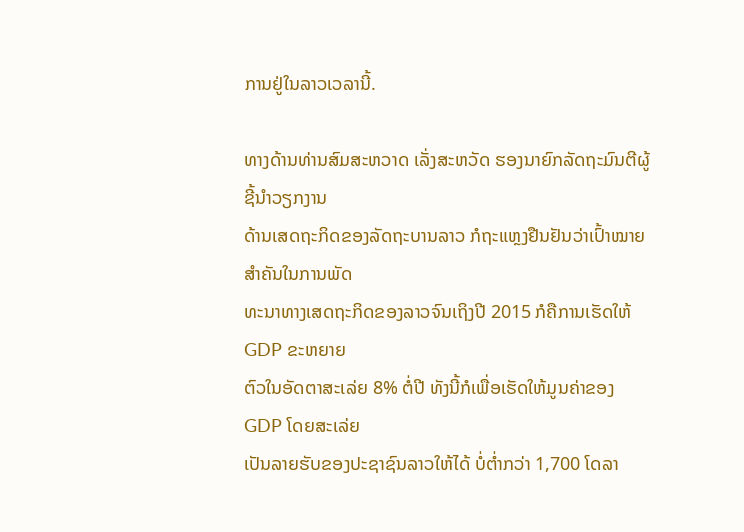ການຢູ່ໃນລາວເວລານີ້.

ທາງດ້ານທ່ານສົມສະຫວາດ ເລັ່ງສະຫວັດ ຮອງນາຍົກລັດຖະມົນຕີຜູ້ຊີ້ນໍາວຽກງານ
ດ້ານເສດຖະກິດຂອງລັດຖະບານລາວ ກໍຖະແຫຼງຢືນຢັນວ່າເປົ້າໝາຍສໍາຄັນໃນການພັດ
ທະນາທາງເສດຖະກິດຂອງລາວຈົນເຖິງປີ 2015 ກໍຄືການເຮັດໃຫ້ GDP ຂະຫຍາຍ
ຕົວໃນອັດຕາສະເລ່ຍ 8% ຕໍ່ປີ ທັງນີ້ກໍເພື່ອເຮັດໃຫ້ມູນຄ່າຂອງ GDP ໂດຍສະເລ່ຍ
ເປັນລາຍຮັບຂອງປະຊາຊົນລາວໃຫ້ໄດ້ ບໍ່ຕໍ່າກວ່າ 1,700 ໂດລາ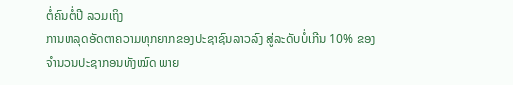ຕໍ່ຄົນຕໍ່ປີ ລວມເຖິງ
ການຫລຸດອັດຕາຄວາມທຸກຍາກຂອງປະຊາຊົນລາວລົງ ສູ່ລະດັບບໍ່ເກີນ 10% ຂອງ
ຈໍານວນປະຊາກອນທັງໝົດ ພາຍ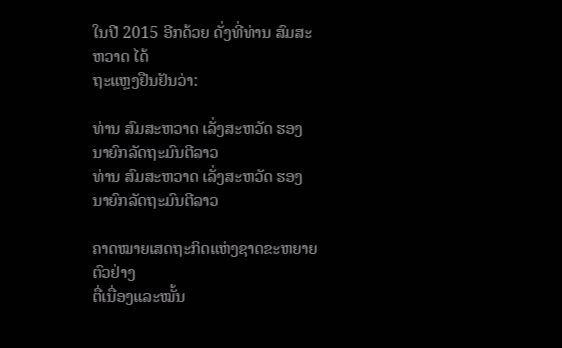ໃນປີ 2015 ອີກດ້ວຍ ດັ່ງທີ່ທ່ານ ສົມສະຫວາດ ໄດ້
ຖະແຫຼງຢືນຢັນວ່າ:

ທ່ານ ສົມສະຫວາດ ເລັ່ງສະຫວັດ ຮອງນາຍົກລັດຖະມົນຕີລາວ
ທ່ານ ສົມສະຫວາດ ເລັ່ງສະຫວັດ ຮອງນາຍົກລັດຖະມົນຕີລາວ

ຄາດໝາຍເສດຖະກິດແຫ່ງຊາດຂະຫຍາຍຕົວຢ່າງ
ຕື່ເນື່ອງແລະໝັ້ນ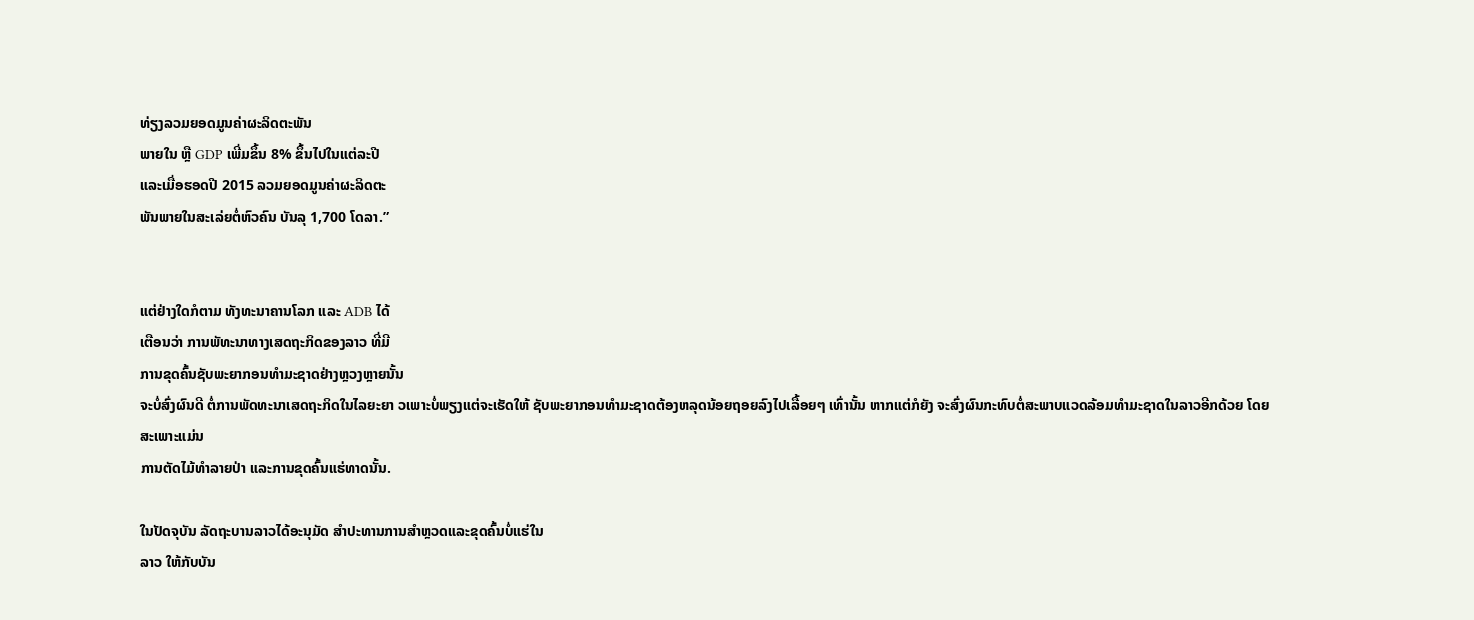ທ່ຽງລວມຍອດມູນຄ່າຜະລິດຕະພັນ
ພາຍໃນ ຫຼື GDP ເພີ່ມຂຶ້ນ 8% ຂຶ້ນໄປໃນແຕ່ລະປີ
ແລະເມື່ອຮອດປີ 2015 ລວມຍອດມູນຄ່າຜະລິດຕະ
ພັນພາຍໃນສະເລ່ຍຕໍ່ຫົວຄົນ ບັນລຸ 1,700 ໂດລາ.”


ແຕ່ຢ່າງໃດກໍຕາມ ທັງທະນາຄານໂລກ ແລະ ADB ໄດ້
ເຕືອນວ່າ ການພັທະນາທາງເສດຖະກິດຂອງລາວ ທີ່ມີ
ການຂຸດຄົ້ນຊັບພະຍາກອນທໍາມະຊາດຢ່າງຫຼວງຫຼາຍນັ້ນ
ຈະບໍ່ສົ່ງຜົນດີ ຕໍ່ການພັດທະນາເສດຖະກິດໃນໄລຍະຍາ ວເພາະບໍ່ພຽງແຕ່ຈະເຮັດໃຫ້ ຊັບພະຍາກອນທໍາມະຊາດຕ້ອງຫລຸດນ້ອຍຖອຍລົງໄປເລື້ອຍໆ ເທົ່ານັ້ນ ຫາກແຕ່ກໍຍັງ ຈະສົ່ງຜົນກະທົບຕໍ່ສະພາບແວດລ້ອມທໍາມະຊາດໃນລາວອີກດ້ວຍ ໂດຍສະເພາະແມ່ນ
ການຕັດໄມ້ທໍາລາຍປ່າ ແລະການຂຸດຄົ້ນແຮ່ທາດນັ້ນ.

ໃນປັດຈຸບັນ ລັດຖະບານລາວໄດ້ອະນຸມັດ ສໍາປະທານການສໍາຫຼວດແລະຂຸດຄົ້ນບໍ່ແຮ່ໃນ
ລາວ ໃຫ້ກັບບັນ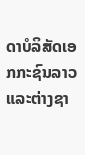ດາບໍລິສັດເອກກະຊົນລາວ ແລະຕ່າງຊາ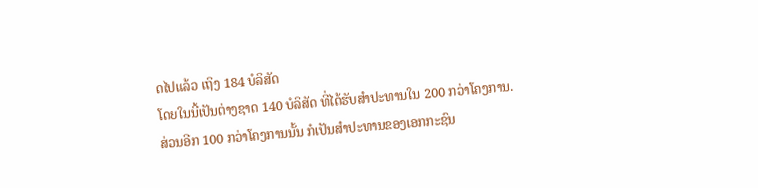ດໄປແລ້ວ ເຖິງ 184 ບໍລິສັດ
ໂດຍໃນນີ້ເປັນຕ່າງຊາດ 140 ບໍລິສັດ ທີ່ໄດ້ຮັບສໍາປະທານໃນ 200 ກວ່າໂຄງການ.
ສ່ວນອີກ 100 ກວ່າໂຄງການນັ້ນ ກໍເປັນສໍາປະທານຂອງເອກກະຊົນ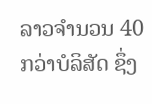ລາວຈໍານວນ 40
ກວ່າບໍລິສັດ ຊຶ່ງ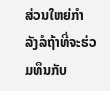ສ່ວນໃຫຍ່ກໍາລັງລໍຖ້າທີ່ຈະຮ່ວມທຶນກັບ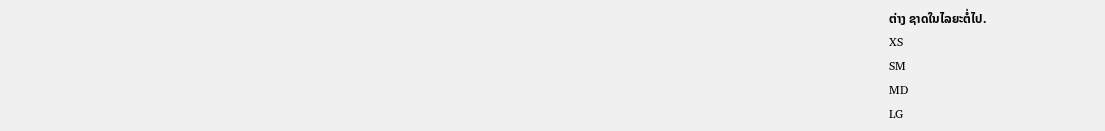ຕ່າງ ຊາດໃນໄລຍະຕໍ່ໄປ.
XS
SM
MD
LG